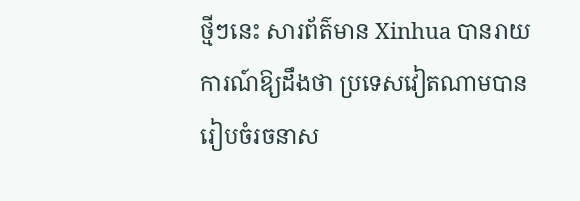ថ្មីៗនេះ សារព័ត៌មាន Xinhua បានរាយការណ៍ឱ្យដឹងថា ប្រទេសវៀតណាមបានរៀបចំរចនាស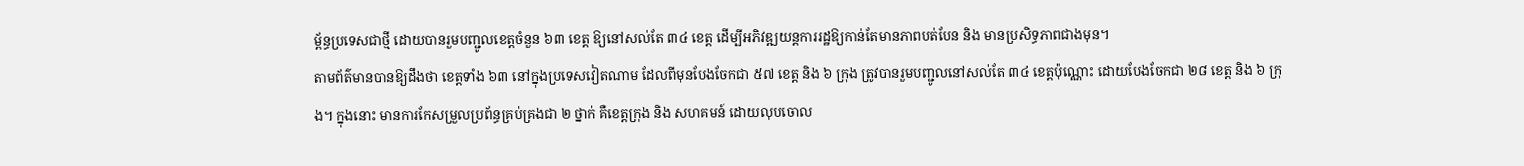ម្ព័ន្ធប្រទេសជាថ្មី ដោយបានរួមបញ្ជូលខេត្តចំនួន ៦៣ ខេត្ត ឱ្យនៅសល់តែ ៣៤ ខេត្ត ដើម្បីអភិវឌ្ឍយន្តការរដ្ឋឱ្យកាន់តែមានភាពបត់បែន និង មានប្រសិទ្ធភាពជាងមុន។
តាមព័ត៌មានបានឱ្យដឹងថា ខេត្តទាំង ៦៣ នៅក្នុងប្រទេសវៀតណាម ដែលពីមុនបែងចែកជា ៥៧ ខេត្ត និង ៦ ក្រុង ត្រូវបានរួមបញ្ជូលនៅសល់តែ ៣៤ ខេត្តប៉ុណ្ណោះ ដោយបែងចែកជា ២៨ ខេត្ត និង ៦ ក្រុង។ ក្នុងនោះ មានការកែសម្រួលប្រព័ន្ធគ្រប់គ្រងជា ២ ថ្នាក់ គឺខេត្តក្រុង និង សហគមន៍ ដោយលុបចោល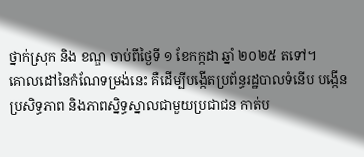ថ្នាក់ស្រុក និង ខណ្ឌ ចាប់ពីថ្ងៃទី ១ ខែកក្កដា ឆ្នាំ ២០២៥ តទៅ។
គោលដៅនៃកំណែទម្រង់នេះ គឺដើម្បីបង្កើតប្រព័ន្ធរដ្ឋបាលទំនើប បង្កើនប្រសិទ្ធភាព និងភាពស្និទ្ធស្នាលជាមួយប្រជាជន កាត់ប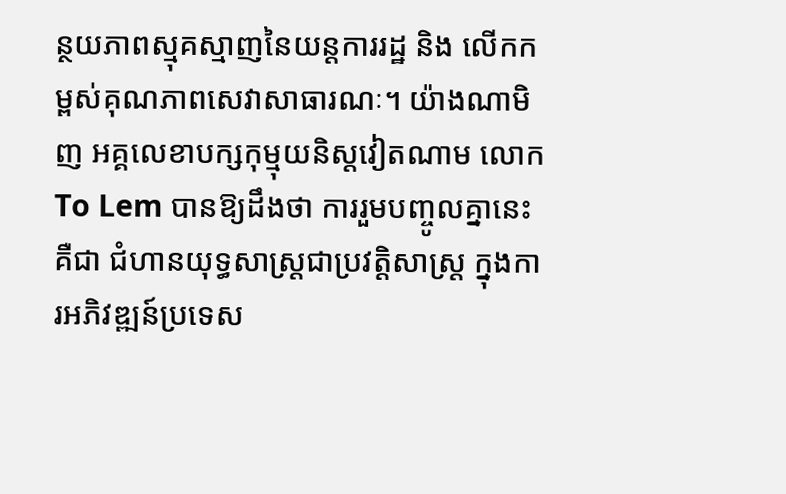ន្ថយភាពស្មុគស្មាញនៃយន្តការរដ្ឋ និង លើកកម្ពស់គុណភាពសេវាសាធារណៈ។ យ៉ាងណាមិញ អគ្គលេខាបក្សកុម្មុយនិស្តវៀតណាម លោក To Lem បានឱ្យដឹងថា ការរួមបញ្ចូលគ្នានេះគឺជា ជំហានយុទ្ធសាស្ត្រជាប្រវត្តិសាស្ត្រ ក្នុងការអភិវឌ្ឍន៍ប្រទេស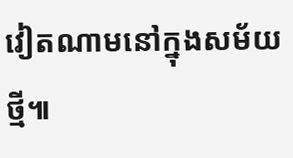វៀតណាមនៅក្នុងសម័យថ្មី៕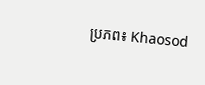ប្រភព៖ Khaosod